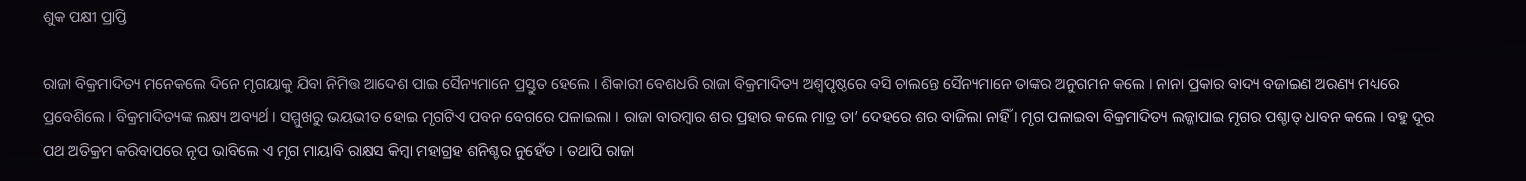ଶୁକ ପକ୍ଷୀ ପ୍ରାପ୍ତି

ରାଜା ବିକ୍ରମାଦିତ୍ୟ ମନେକଲେ ଦିନେ ମୃଗୟାକୁ ଯିବା ନିମିତ୍ତ ଆଦେଶ ପାଇ ସୈନ୍ୟମାନେ ପ୍ରସ୍ତୁତ ହେଲେ । ଶିକାରୀ ବେଶଧରି ରାଜା ବିକ୍ରମାଦିତ୍ୟ ଅଶ୍ୱପୃଷ୍ଠରେ ବସି ଚାଲନ୍ତେ ସୈନ୍ୟମାନେ ତାଙ୍କର ଅନୁଗମନ କଲେ । ନାନା ପ୍ରକାର ବାଦ୍ୟ ବଜାଇଣ ଅରଣ୍ୟ ମଧ୍ୟରେ ପ୍ରବେଶିଲେ । ବିକ୍ରମାଦିତ୍ୟଙ୍କ ଲକ୍ଷ୍ୟ ଅବ୍ୟର୍ଥ । ସମ୍ମୁଖରୁ ଭୟଭୀତ ହୋଇ ମୃଗଟିଏ ପବନ ବେଗରେ ପଳାଇଲା । ରାଜା ବାରମ୍ବାର ଶର ପ୍ରହାର କଲେ ମାତ୍ର ତା’ ଦେହରେ ଶର ବାଜିଲା ନାହିଁ । ମୃଗ ପଳାଇବା ବିକ୍ରମାଦିତ୍ୟ ଲଜ୍ଜାପାଇ ମୃଗର ପଶ୍ଚାତ୍ ଧାବନ କଲେ । ବହୁ ଦୂର ପଥ ଅତିକ୍ରମ କରିବାପରେ ନୃପ ଭାବିଲେ ଏ ମୃଗ ମାୟାବି ରାକ୍ଷସ କିମ୍ବା ମହାଗ୍ରହ ଶନିଶ୍ଚର ନୁହେଁତ । ତଥାପି ରାଜା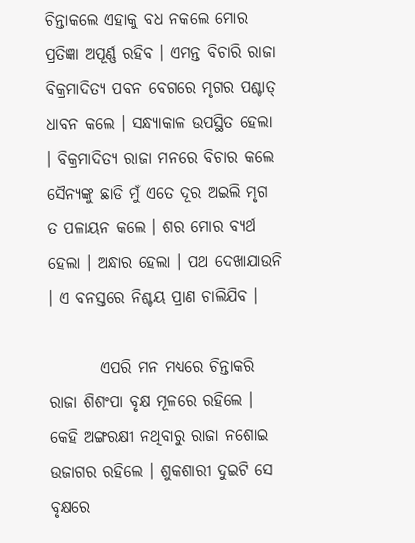ଚିନ୍ତାକଲେ ଏହାକୁ ବଧ ନକଲେ ମୋର ପ୍ରତିଜ୍ଞା ଅପୂର୍ଣ୍ଣ ରହିବ । ଏମନ୍ତ ବିଚାରି ରାଜା ବିକ୍ରମାଦିତ୍ୟ ପବନ ବେଗରେ ମୃଗର ପଶ୍ଚାତ୍ ଧାବନ କଲେ । ସନ୍ଧ୍ୟାକାଳ ଉପସ୍ଥିତ ହେଲା । ବିକ୍ରମାଦିତ୍ୟ ରାଜା ମନରେ ବିଚାର କଲେ ସୈନ୍ୟଙ୍କୁ ଛାଡି ମୁଁ ଏତେ ଦୂର ଅଇଲି ମୃଗ ତ ପଳାୟନ କଲେ । ଶର ମୋର ବ୍ୟର୍ଥ ହେଲା । ଅନ୍ଧାର ହେଲା । ପଥ ଦେଖାଯାଉନି । ଏ ବନସ୍ତରେ ନିଶ୍ଚୟ ପ୍ରାଣ ଚାଲିଯିବ ।

        ଏପରି ମନ ମଧ୍ୟରେ ଚିନ୍ତାକରି ରାଜା ଶିଶଂପା ବୃକ୍ଷ ମୂଳରେ ରହିଲେ । କେହି ଅଙ୍ଗରକ୍ଷୀ ନଥିବାରୁ ରାଜା ନଶୋଇ ଉଜାଗର ରହିଲେ । ଶୁକଶାରୀ ଦୁଇଟି ସେ ବୃକ୍ଷରେ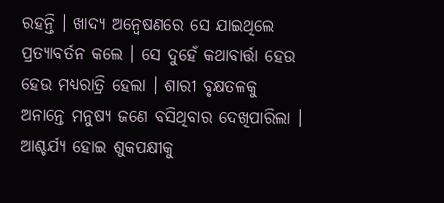ରହନ୍ତି । ଖାଦ୍ୟ ଅନ୍ୱେଷଣରେ ସେ ଯାଇଥିଲେ ପ୍ରତ୍ୟାବର୍ତନ କଲେ । ସେ ଦୁହେଁ କଥାବାର୍ତ୍ତା ହେଉ ହେଉ ମଧ୍ୟରାତ୍ରି ହେଲା । ଶାରୀ ବୃକ୍ଷତଳକୁ ଅନାନ୍ତେ ମନୁଷ୍ୟ ଜଣେ ବସିଥିବାର ଦେଖିପାରିଲା । ଆଶ୍ଚର୍ଯ୍ୟ ହୋଇ ଶୁକପକ୍ଷୀକୁ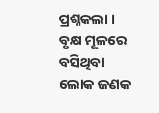ପ୍ରଶ୍ନକଲା । ବୃକ୍ଷ ମୂଳରେ ବସିଥିବା ଲୋକ ଜଣକ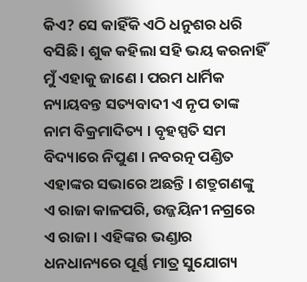କିଏ? ସେ କାହିଁକି ଏଠି ଧନୁଶର ଧରି ବସିଛି । ଶୁକ କହିଲା ସହି ଭୟ କରନାହିଁ ମୁଁ ଏହାକୁ ଜାଣେ । ପରମ ଧାର୍ମିକ ନ୍ୟାୟବନ୍ତ ସତ୍ୟବାଦୀ ଏ ନୃପ ତାଙ୍କ ନାମ ବିକ୍ରମାଦିତ୍ୟ । ବୃହସ୍ପତି ସମ ବିଦ୍ୟାରେ ନିପୁଣ । ନବରତ୍ନ ପଣ୍ଡିତ ଏହାଙ୍କର ସଭାରେ ଅଛନ୍ତି । ଶତ୍ରୁଗଣଙ୍କୁ ଏ ରାଜା କାଳପରି, ଉଜ୍ଜୟିନୀ ନଗ୍ରରେ ଏ ରାଜା । ଏହିଙ୍କର ଭଣ୍ଡାର ଧନଧାନ୍ୟରେ ପୂର୍ଣ୍ଣ ମାତ୍ର ସୁଯୋଗ୍ୟ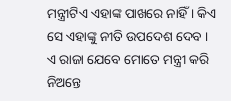ମନ୍ତ୍ରୀଟିଏ ଏହାଙ୍କ ପାଖରେ ନାହିଁ । କିଏ ସେ ଏହାଙ୍କୁ ନୀତି ଉପଦେଶ ଦେବ । ଏ ରାଜା ଯେବେ ମୋତେ ମନ୍ତ୍ରୀ କରି ନିଅନ୍ତେ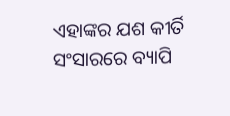ଏହାଙ୍କର ଯଶ କୀର୍ତି ସଂସାରରେ ବ୍ୟାପି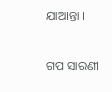ଯାଆନ୍ତା ।


ଗପ ସାରଣୀ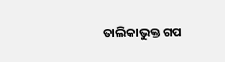ତାଲିକାଭୁକ୍ତ ଗପ